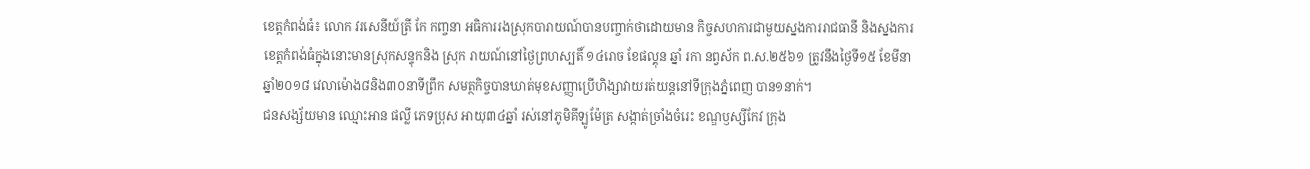ខេត្តកំពង់ធំ៖ លោក វរសេនីយ៍ត្រី កែ កញ្ចនា អធិការរងស្រុកបារាយណ៍បានបញ្ចាក់ថាដោយមាន កិច្ចសហការជាមួយស្នងការរាជធានី និងស្នងការខេត្តកំពង់ធំក្នុងនោះមានស្រុកសន្ទុកនិង ស្រុក រាយណ៍នៅថ្ងៃព្រហស្បតិ៍ ១៤រោច ខែផល្គុន ឆ្នាំ រកា នព្វស័ក ព.ស.២៥៦១ ត្រូវនឹងថ្ងៃទី១៥ ខែមីនា ឆ្នាំ២០១៨ វេលាម៉ោង៨និង៣០នាទីព្រឹក សមត្ថកិច្ចបានឃាត់មុខសញ្ញាប្រើហិង្សាវាយរត់យន្តនៅទីក្រុងភ្នំពេញ បាន១នាក់។
ជនសង្ស័យមាន ឈ្មោះអាន ផល្លី ភេទប្រុស អាយុ៣៤ឆ្នាំ រស់នៅភូមិគីឡូម៉ែត្រ សង្កាត់ច្រាំងចំរេះ ខណ្ឌឫស្សីកែវ ក្រុង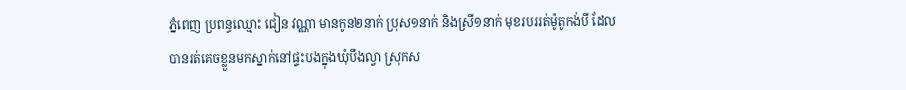ភ្នំពេញ ប្រពន្ធឈ្មោះ ជៀន វណ្ណា មានកូន២នាក់ ប្រុស១នាក់ និងស្រី១នាក់ មុខរបររត់ម៉ូតូកង់បី ដែលបានរត់គេចខ្លួនមកស្នាក់នៅផ្ទះបងក្នុងឃុំបឹងល្វា ស្រុកស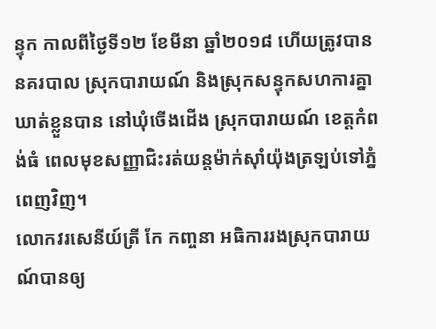ន្ទុក កាលពីថ្ងៃទី១២ ខែមីនា ឆ្នាំ២០១៨ ហើយត្រូវបាននគរបាល ស្រុកបារាយណ៍ និងស្រុកសន្ទុកសហការគ្នា ឃាត់ខ្លួនបាន នៅឃុំចើងដើង ស្រុកបារាយណ៍ ខេត្តកំពង់ធំ ពេលមុខសញ្ញាជិះរត់យន្តម៉ាក់ស៊ាំយ៉ុងត្រឡប់ទៅភ្នំពេញវិញ។
លោកវរសេនីយ៍ត្រី កែ កញ្ចនា អធិការរងស្រុកបារាយណ៍បានឲ្យ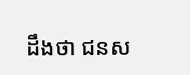ដឹងថា ជនស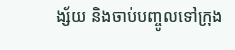ង្ស័យ និងចាប់បញ្ចូលទៅក្រុង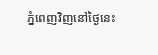ភ្នំពេញវិញនៅថ្ងៃនេះ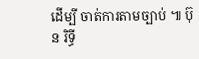ដើម្បី ចាត់ការតាមច្បាប់ ៕ ប៊ុន រិទ្ធី